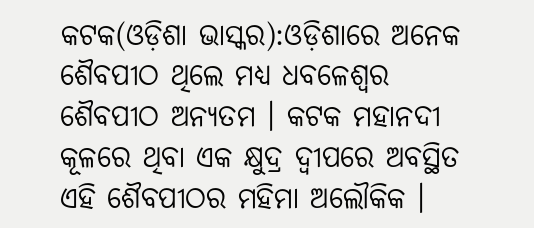କଟକ(ଓଡ଼ିଶା ଭାସ୍କର):ଓଡ଼ିଶାରେ ଅନେକ ଶୈବପୀଠ ଥିଲେ ମଧ୍ୟ ଧବଳେଶ୍ୱର ଶୈବପୀଠ ଅନ୍ୟତମ । କଟକ ମହାନଦୀ କୂଳରେ ଥିବା ଏକ କ୍ଷୁଦ୍ର ଦ୍ୱୀପରେ ଅବସ୍ଥିତ ଏହି ଶୈବପୀଠର ମହିମା ଅଲୌକିକ ।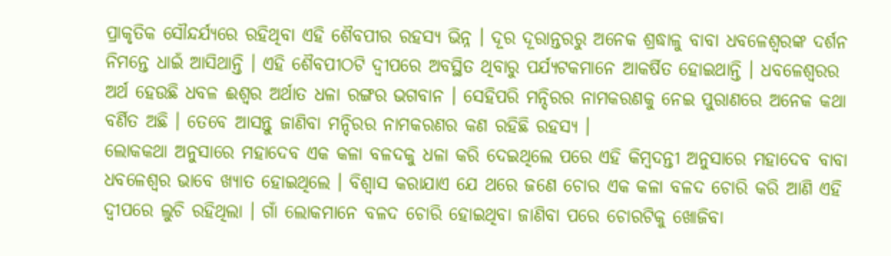ପ୍ରାକୃତିକ ସୌନ୍ଦର୍ଯ୍ୟରେ ରହିଥିବା ଏହି ଶୈବପୀର ରହସ୍ୟ ଭିନ୍ନ । ଦୂର ଦୂରାନ୍ତରରୁ ଅନେକ ଶ୍ରଦ୍ଧାଳୁ ବାବା ଧବଳେଶ୍ୱରଙ୍କ ଦର୍ଶନ ନିମନ୍ତେ ଧାଇଁ ଆସିଥାନ୍ତି । ଏହି ଶୈବପୀଠଟି ଦ୍ୱୀପରେ ଅବସ୍ଥିତ ଥିବାରୁ ପର୍ଯ୍ୟଟକମାନେ ଆକର୍ଷିତ ହୋଇଥାନ୍ତି । ଧବଳେଶ୍ୱରର ଅର୍ଥ ହେଉଛି ଧବଳ ଈଶ୍ୱର ଅର୍ଥାତ ଧଳା ରଙ୍ଗର ଭଗବାନ । ସେହିପରି ମନ୍ଦିରର ନାମକରଣକୁ ନେଇ ପୁରାଣରେ ଅନେକ କଥା ବର୍ଣିତ ଅଛି । ତେବେ ଆସନ୍ତୁ ଜାଣିବା ମନ୍ଦିରର ନାମକରଣର କଣ ରହିଛି ରହସ୍ୟ ।
ଲୋକକଥା ଅନୁସାରେ ମହାଦେବ ଏକ କଳା ବଳଦକୁ ଧଳା କରି ଦେଇଥିଲେ ପରେ ଏହି କିମ୍ବଦନ୍ତୀ ଅନୁସାରେ ମହାଦେବ ବାବା ଧବଳେଶ୍ୱର ଭାବେ ଖ୍ୟାତ ହୋଇଥିଲେ । ବିଶ୍ୱାସ କରାଯାଏ ଯେ ଥରେ ଜଣେ ଚୋର ଏକ କଳା ବଳଦ ଚୋରି କରି ଆଣି ଏହି ଦ୍ୱୀପରେ ଲୁଚି ରହିଥିଲା । ଗାଁ ଲୋକମାନେ ବଳଦ ଚୋରି ହୋଇଥିବା ଜାଣିବା ପରେ ଚୋରଟିକୁ ଖୋଜିବା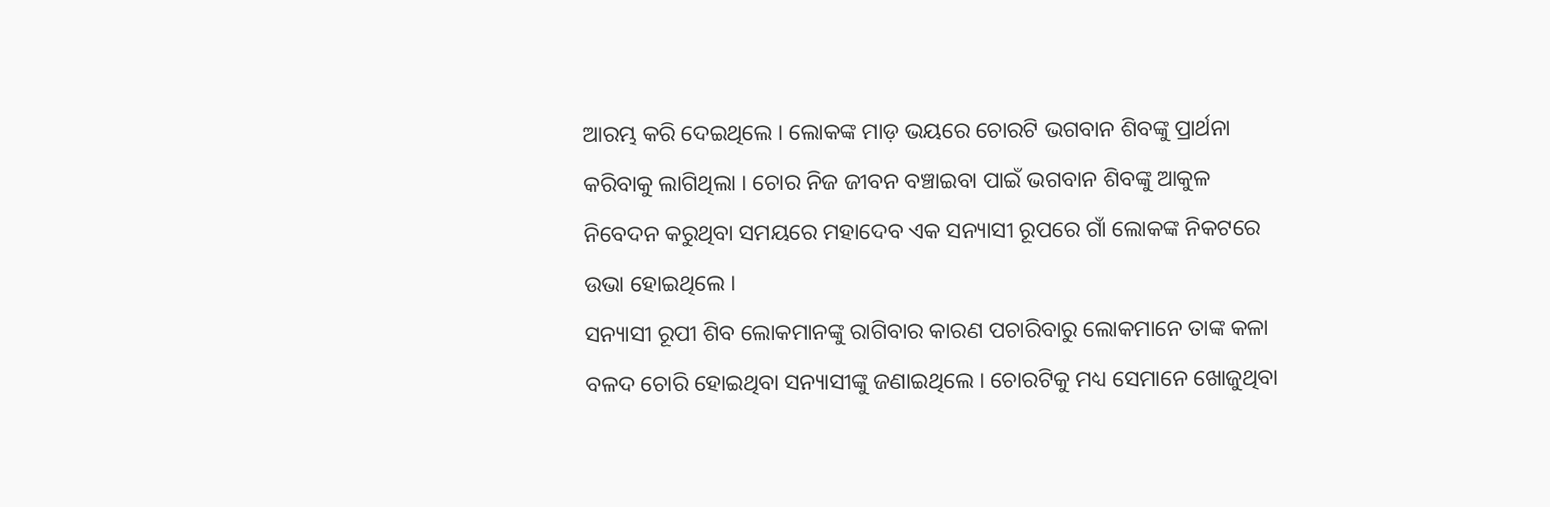ଆରମ୍ଭ କରି ଦେଇଥିଲେ । ଲୋକଙ୍କ ମାଡ଼ ଭୟରେ ଚୋରଟି ଭଗବାନ ଶିବଙ୍କୁ ପ୍ରାର୍ଥନା କରିବାକୁ ଲାଗିଥିଲା । ଚୋର ନିଜ ଜୀବନ ବଞ୍ଚାଇବା ପାଇଁ ଭଗବାନ ଶିବଙ୍କୁ ଆକୁଳ ନିବେଦନ କରୁଥିବା ସମୟରେ ମହାଦେବ ଏକ ସନ୍ୟାସୀ ରୂପରେ ଗାଁ ଲୋକଙ୍କ ନିକଟରେ ଉଭା ହୋଇଥିଲେ ।
ସନ୍ୟାସୀ ରୂପୀ ଶିବ ଲୋକମାନଙ୍କୁ ରାଗିବାର କାରଣ ପଚାରିବାରୁ ଲୋକମାନେ ତାଙ୍କ କଳା ବଳଦ ଚୋରି ହୋଇଥିବା ସନ୍ୟାସୀଙ୍କୁ ଜଣାଇଥିଲେ । ଚୋରଟିକୁ ମଧ୍ୟ ସେମାନେ ଖୋଜୁଥିବା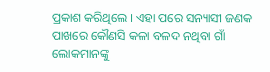ପ୍ରକାଶ କରିଥିଲେ । ଏହା ପରେ ସନ୍ୟାସୀ ଜଣକ ପାଖରେ କୌଣସି କଳା ବଳଦ ନଥିବା ଗାଁ ଲୋକମାନଙ୍କୁ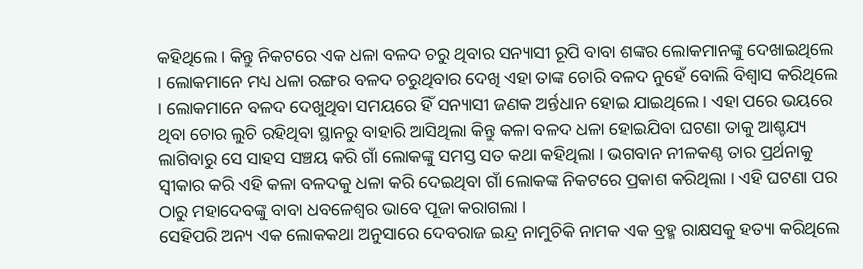କହିଥିଲେ । କିନ୍ତୁ ନିକଟରେ ଏକ ଧଳା ବଳଦ ଚରୁ ଥିବାର ସନ୍ୟାସୀ ରୂପି ବାବା ଶଙ୍କର ଲୋକମାନଙ୍କୁ ଦେଖାଇଥିଲେ । ଲୋକମାନେ ମଧ୍ୟ ଧଳା ରଙ୍ଗର ବଳଦ ଚରୁଥିବାର ଦେଖି ଏହା ତାଙ୍କ ଚୋରି ବଳଦ ନୁହେଁ ବୋଲି ବିଶ୍ୱାସ କରିଥିଲେ । ଲୋକମାନେ ବଳଦ ଦେଖୁଥିବା ସମୟରେ ହିଁ ସନ୍ୟାସୀ ଜଣକ ଅର୍ନ୍ତଧାନ ହୋଇ ଯାଇଥିଲେ । ଏହା ପରେ ଭୟରେ ଥିବା ଚୋର ଲୁଚି ରହିଥିବା ସ୍ଥାନରୁ ବାହାରି ଆସିଥିଲା କିନ୍ତୁ କଳା ବଳଦ ଧଳା ହୋଇଯିବା ଘଟଣା ତାକୁ ଆଶ୍ଚଯ୍ୟ ଲାଗିବାରୁ ସେ ସାହସ ସଞ୍ଚୟ କରି ଗାଁ ଲୋକଙ୍କୁ ସମସ୍ତ ସତ କଥା କହିଥିଲା । ଭଗବାନ ନୀଳକଣ୍ଠ ତାର ପ୍ରର୍ଥନାକୁ ସ୍ୱୀକାର କରି ଏହି କଳା ବଳଦକୁ ଧଳା କରି ଦେଇଥିବା ଗାଁ ଲୋକଙ୍କ ନିକଟରେ ପ୍ରକାଶ କରିଥିଲା । ଏହି ଘଟଣା ପର ଠାରୁ ମହାଦେବଙ୍କୁ ବାବା ଧବଳେଶ୍ୱର ଭାବେ ପୂଜା କରାଗଲା ।
ସେହିପରି ଅନ୍ୟ ଏକ ଲୋକକଥା ଅନୁସାରେ ଦେବରାଜ ଇନ୍ଦ୍ର ନାମୁଚିକି ନାମକ ଏକ ବ୍ରହ୍ମ ରାକ୍ଷସକୁ ହତ୍ୟା କରିଥିଲେ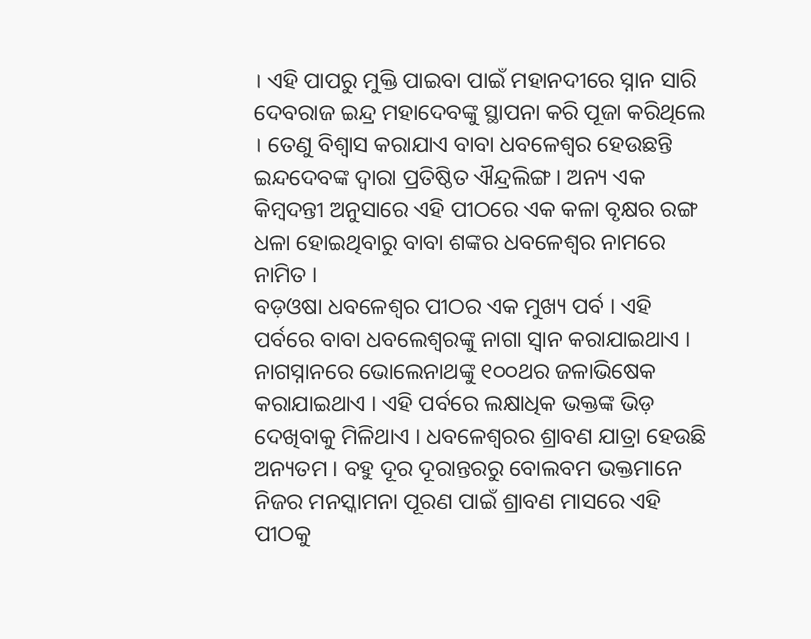। ଏହି ପାପରୁ ମୁକ୍ତି ପାଇବା ପାଇଁ ମହାନଦୀରେ ସ୍ନାନ ସାରି ଦେବରାଜ ଇନ୍ଦ୍ର ମହାଦେବଙ୍କୁ ସ୍ଥାପନା କରି ପୂଜା କରିଥିଲେ । ତେଣୁ ବିଶ୍ୱାସ କରାଯାଏ ବାବା ଧବଳେଶ୍ୱର ହେଉଛନ୍ତି ଇନ୍ଦଦେବଙ୍କ ଦ୍ୱାରା ପ୍ରତିଷ୍ଠିତ ଐନ୍ଦ୍ରଲିଙ୍ଗ । ଅନ୍ୟ ଏକ କିମ୍ବଦନ୍ତୀ ଅନୁସାରେ ଏହି ପୀଠରେ ଏକ କଳା ବୃକ୍ଷର ରଙ୍ଗ ଧଳା ହୋଇଥିବାରୁ ବାବା ଶଙ୍କର ଧବଳେଶ୍ୱର ନାମରେ ନାମିତ ।
ବଡ଼ଓଷା ଧବଳେଶ୍ୱର ପୀଠର ଏକ ମୁଖ୍ୟ ପର୍ବ । ଏହି ପର୍ବରେ ବାବା ଧବଲେଶ୍ୱରଙ୍କୁ ନାଗା ସ୍ୱାନ କରାଯାଇଥାଏ । ନାଗସ୍ନାନରେ ଭୋଲେନାଥଙ୍କୁ ୧୦୦ଥର ଜଳାଭିଷେକ କରାଯାଇଥାଏ । ଏହି ପର୍ବରେ ଲକ୍ଷାଧିକ ଭକ୍ତଙ୍କ ଭିଡ଼ ଦେଖିବାକୁ ମିଳିଥାଏ । ଧବଳେଶ୍ୱରର ଶ୍ରାବଣ ଯାତ୍ରା ହେଉଛି ଅନ୍ୟତମ । ବହୁ ଦୂର ଦୂରାନ୍ତରରୁ ବୋଲବମ ଭକ୍ତମାନେ ନିଜର ମନସ୍କାମନା ପୂରଣ ପାଇଁ ଶ୍ରାବଣ ମାସରେ ଏହି ପୀଠକୁ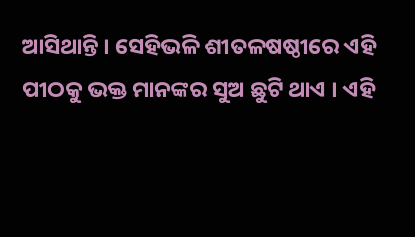ଆସିଥାନ୍ତି । ସେହିଭଳି ଶୀତଳଷଷ୍ଠୀରେ ଏହି ପୀଠକୁ ଭକ୍ତ ମାନଙ୍କର ସୁଅ ଛୁଟି ଥାଏ । ଏହି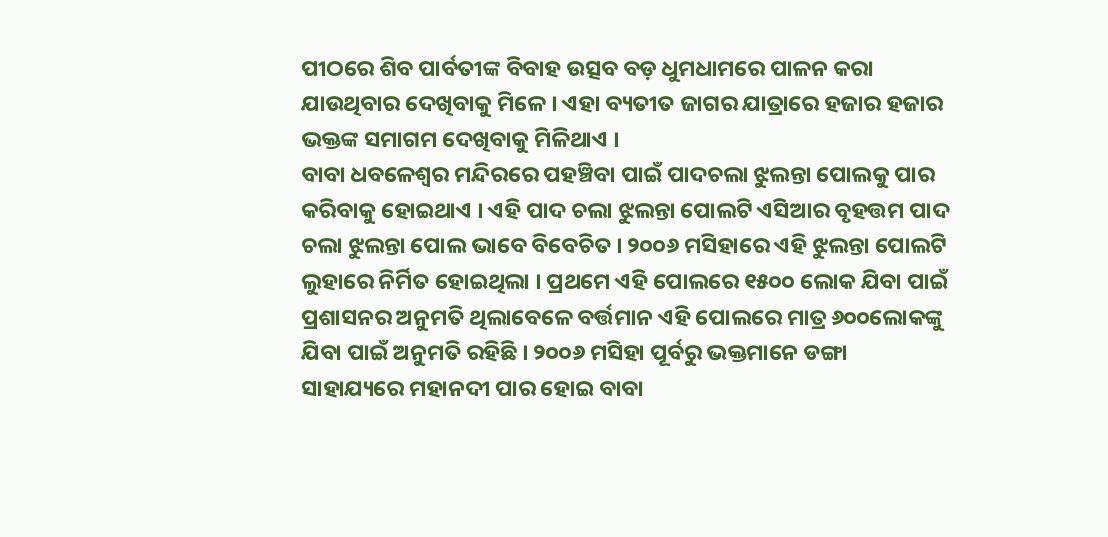ପୀଠରେ ଶିବ ପାର୍ବତୀଙ୍କ ବିବାହ ଉତ୍ସବ ବଡ଼ ଧୁମଧାମରେ ପାଳନ କରା ଯାଉଥିବାର ଦେଖିବାକୁ ମିଳେ । ଏହା ବ୍ୟତୀତ ଜାଗର ଯାତ୍ରାରେ ହଜାର ହଜାର ଭକ୍ତଙ୍କ ସମାଗମ ଦେଖିବାକୁ ମିଳିଥାଏ ।
ବାବା ଧବଳେଶ୍ୱର ମନ୍ଦିରରେ ପହଞ୍ଚିବା ପାଇଁ ପାଦଚଲା ଝୁଲନ୍ତା ପୋଲକୁ ପାର କରିବାକୁ ହୋଇଥାଏ । ଏହି ପାଦ ଚଲା ଝୁଲନ୍ତା ପୋଲଟି ଏସିଆର ବୃହତ୍ତମ ପାଦ ଚଲା ଝୁଲନ୍ତା ପୋଲ ଭାବେ ବିବେଚିତ । ୨୦୦୬ ମସିହାରେ ଏହି ଝୁଲନ୍ତା ପୋଲଟି ଲୁହାରେ ନିର୍ମିତ ହୋଇଥିଲା । ପ୍ରଥମେ ଏହି ପୋଲରେ ୧୫୦୦ ଲୋକ ଯିବା ପାଇଁ ପ୍ରଶାସନର ଅନୁମତି ଥିଲାବେଳେ ବର୍ତ୍ତମାନ ଏହି ପୋଲରେ ମାତ୍ର ୬୦୦ଲୋକଙ୍କୁ ଯିବା ପାଇଁ ଅନୁମତି ରହିଛି । ୨୦୦୬ ମସିହା ପୂର୍ବରୁ ଭକ୍ତମାନେ ଡଙ୍ଗା ସାହାଯ୍ୟରେ ମହାନଦୀ ପାର ହୋଇ ବାବା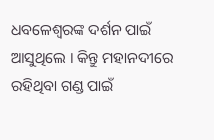ଧବଳେଶ୍ୱରଙ୍କ ଦର୍ଶନ ପାଇଁ ଆସୁଥିଲେ । କିନ୍ତୁ ମହାନଦୀରେ ରହିଥିବା ଗଣ୍ଡ ପାଇଁ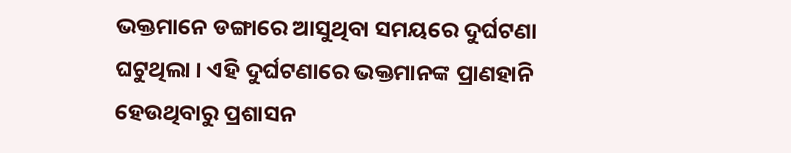ଭକ୍ତମାନେ ଡଙ୍ଗାରେ ଆସୁଥିବା ସମୟରେ ଦୁର୍ଘଟଣା ଘଟୁଥିଲା । ଏହି ଦୁର୍ଘଟଣାରେ ଭକ୍ତମାନଙ୍କ ପ୍ରାଣହାନି ହେଉଥିବାରୁ ପ୍ରଶାସନ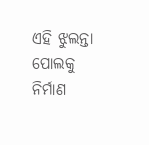ଏହି ଝୁଲନ୍ତା ପୋଲକୁ ନିର୍ମାଣ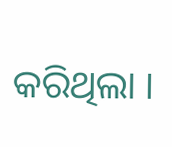କରିଥିଲା ।